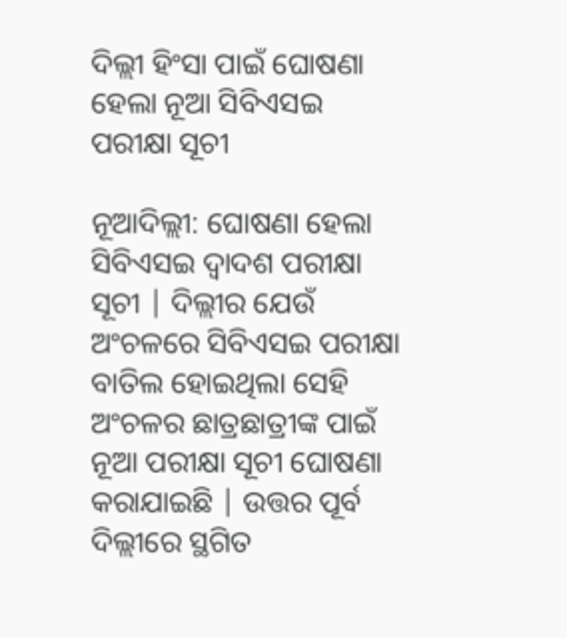ଦିଲ୍ଲୀ ହିଂସା ପାଇଁ ଘୋଷଣା ହେଲା ନୂଆ ସିବିଏସଇ ପରୀକ୍ଷା ସୂଚୀ

ନୂଆଦିଲ୍ଲୀ: ଘୋଷଣା ହେଲା ସିବିଏସଇ ଦ୍ୱାଦଶ ପରୀକ୍ଷା ସୂଚୀ | ଦିଲ୍ଲୀର ଯେଉଁ ଅଂଚଳରେ ସିବିଏସଇ ପରୀକ୍ଷା ବାତିଲ ହୋଇଥିଲା ସେହି ଅଂଚଳର ଛାତ୍ରଛାତ୍ରୀଙ୍କ ପାଇଁ ନୂଆ ପରୀକ୍ଷା ସୂଚୀ ଘୋଷଣା କରାଯାଇଛି | ଉତ୍ତର ପୂର୍ବ ଦିଲ୍ଲୀରେ ସ୍ଥଗିତ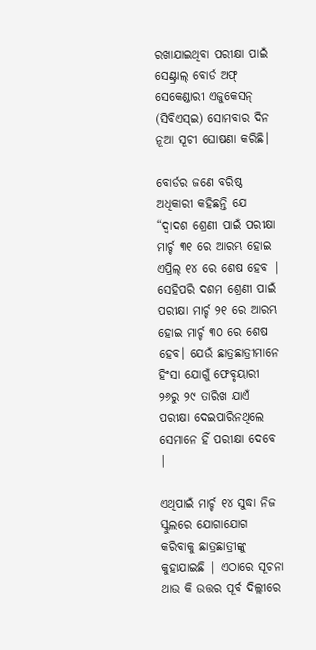ରଖାଯାଇଥିବା ପରୀକ୍ଷା ପାଇଁ ସେଣ୍ଟ୍ରାଲ୍ ବୋର୍ଡ ଅଫ୍ ସେକେଣ୍ଡାରୀ ଏଜୁକେସନ୍ (ସିବିଏସ୍ଇ) ସୋମବାର ଦିନ ନୂଆ ସୂଚୀ ଘୋଷଣା କରିଛି।

ବୋର୍ଡର ଜଣେ ବରିଷ୍ଠ ଅଧିକାରୀ କହିଛନ୍ତି ଯେ “ଦ୍ୱାଦଶ ଶ୍ରେଣୀ ପାଇଁ ପରୀକ୍ଷା ମାର୍ଚ୍ଚ ୩୧ ରେ ଆରମ୍ଭ ହୋଇ ଏପ୍ରିଲ୍ ୧୪ ରେ ଶେଷ ହେବ | ସେହିପରି ଦଶମ ଶ୍ରେଣୀ ପାଇଁ ପରୀକ୍ଷା ମାର୍ଚ୍ଚ ୨୧ ରେ ଆରମ୍ଭ ହୋଇ ମାର୍ଚ୍ଚ ୩୦ ରେ ଶେଷ ହେବ। ଯେଉଁ ଛାତ୍ରଛାତ୍ରୀମାନେ ହିଂସା ଯୋଗୁଁ ଫେବୃୟାରୀ ୨୬ରୁ ୨୯ ତାରିଖ ଯାଏଁ ପରୀକ୍ଷା ଦେଇପାରିନଥିଲେ ସେମାନେ ହିଁ ପରୀକ୍ଷା ଦେବେ |

ଏଥିପାଇଁ ମାର୍ଚ୍ଚ ୧୪ ସୁଦ୍ଧା ନିଜ ସ୍କୁଲରେ ଯୋଗାଯୋଗ କରିବାକୁ ଛାତ୍ରଛାତ୍ରୀଙ୍କୁ କୁହାଯାଇଛି | ଏଠାରେ ସୂଚନା ଥାଉ କି ଉତ୍ତର ପୂର୍ବ ଦିଲ୍ଲୀରେ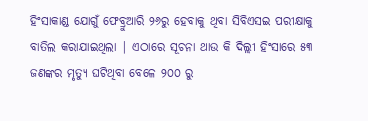ହିଂସାକାଣ୍ଡ ଯୋଗୁଁ ଫେବ୍ରୁଆରି ୨୬ରୁ ହେବାକୁ ଥିବା ସିବିଏସଇ ପରୀକ୍ଷାକୁ ବାତିଲ କରାଯାଇଥିଲା | ଏଠାରେ ସୂଚନା ଥାଉ କି ଦିଲ୍ଲୀ ହିଂସାରେ ୫୩ ଜଣଙ୍କର ମୃତ୍ୟୁ ଘଟିଥିବା ବେଳେ ୨୦୦ ରୁ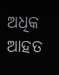ଅଧିକ ଆହତ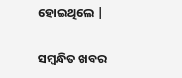ହୋଇଥିଲେ |

ସମ୍ବନ୍ଧିତ ଖବର